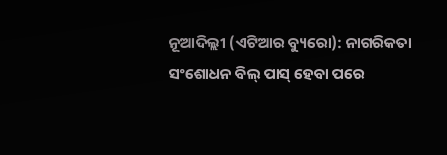ନୂଆଦିଲ୍ଲୀ (ଏଟିଆର ବ୍ୟୁରୋ): ନାଗରିକତା ସଂଶୋଧନ ବିଲ୍ ପାସ୍ ହେବା ପରେ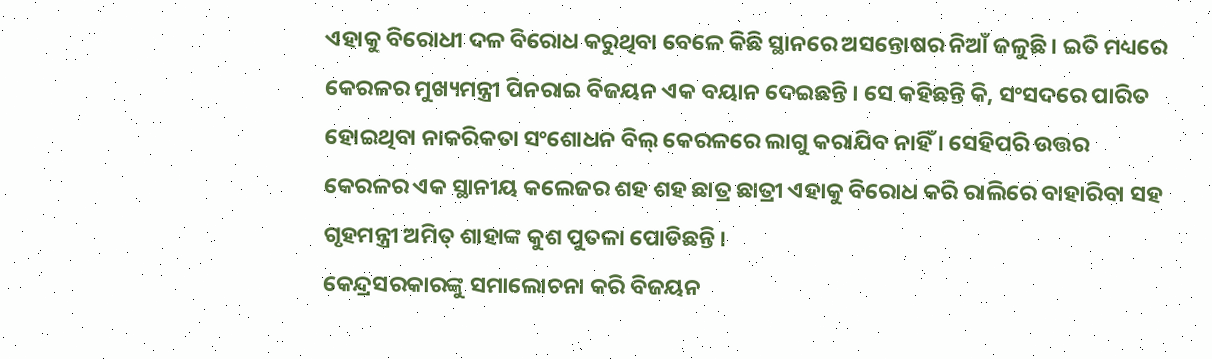ଏହାକୁ ବିରୋଧୀ ଦଳ ବିରୋଧ କରୁଥିବା ବେଳେ କିଛି ସ୍ଥାନରେ ଅସନ୍ତୋଷର ନିଆଁ ଜଳୁଛି । ଇତି ମଧ୍ୟରେ କେରଳର ମୁଖ୍ୟମନ୍ତ୍ରୀ ପିନରାଇ ବିଜୟନ ଏକ ବୟାନ ଦେଇଛନ୍ତି । ସେ କହିଛନ୍ତି କି, ସଂସଦରେ ପାରିତ ହୋଇଥିବା ନାକରିକତା ସଂଶୋଧନ ବିଲ୍ କେରଳରେ ଲାଗୁ କରାଯିବ ନାହିଁ । ସେହିପରି ଉତ୍ତର କେରଳର ଏକ ସ୍ଥାନୀୟ କଲେଜର ଶହ ଶହ ଛାତ୍ର ଛାତ୍ରୀ ଏହାକୁ ବିରୋଧ କରି ରାଲିରେ ବାହାରିବା ସହ ଗୃହମନ୍ତ୍ରୀ ଅମିତ୍ ଶାହାଙ୍କ କୁଶ ପୁତଳା ପୋଡିଛନ୍ତି ।
କେନ୍ଦ୍ରସରକାରଙ୍କୁ ସମାଲୋଚନା କରି ବିଜୟନ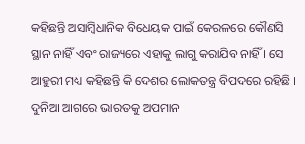କହିଛନ୍ତି ଅସାମ୍ବିଧାନିକ ବିଧେୟକ ପାଇଁ କେରଳରେ କୌଣସି ସ୍ଥାନ ନାହିଁ ଏବଂ ରାଜ୍ୟରେ ଏହାକୁ ଲାଗୁ କରାଯିବ ନାହିଁ । ସେ ଆହୁରୀ ମଧ୍ୟ କହିଛନ୍ତି କି ଦେଶର ଲୋକତନ୍ତ୍ର ବିପଦରେ ରହିଛି । ଦୁନିଆ ଆଗରେ ଭାରତକୁ ଅପମାନ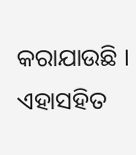କରାଯାଉଛି । ଏହାସହିତ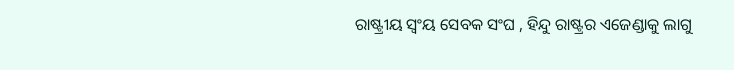ରାଷ୍ଟ୍ରୀୟ ସ୍ୱଂୟ ସେବକ ସଂଘ , ହିନ୍ଦୁ ରାଷ୍ଟ୍ରର ଏଜେଣ୍ଡାକୁ ଲାଗୁ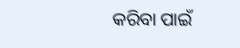କରିବା ପାଇଁ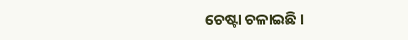ଚେଷ୍ଟା ଚଳାଇଛି ।